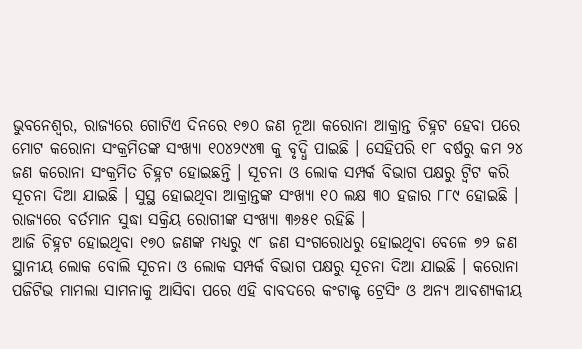ଭୁବନେଶ୍ୱର, ରାଜ୍ୟରେ ଗୋଟିଏ ଦିନରେ ୧୭୦ ଜଣ ନୂଆ କରୋନା ଆକ୍ରାନ୍ତ ଚିହ୍ନଟ ହେବା ପରେ ମୋଟ କରୋନା ସଂକ୍ରମିତଙ୍କ ସଂଖ୍ୟା ୧୦୪୨୯୪୩ କୁ ବୃଦ୍ଧି ପାଇଛି । ସେହିପରି ୧୮ ବର୍ଷରୁ କମ ୨୪ ଜଣ କରୋନା ସଂକ୍ରମିତ ଚିହ୍ନଟ ହୋଇଛନ୍ତି । ସୂଚନା ଓ ଲୋକ ସମ୍ପର୍କ ବିଭାଗ ପକ୍ଷରୁ ଟ୍ୱିଟ କରି ସୂଚନା ଦିଆ ଯାଇଛି । ସୁସ୍ଥ ହୋଇଥିବା ଆକ୍ରାନ୍ତଙ୍କ ସଂଖ୍ୟା ୧୦ ଲକ୍ଷ ୩୦ ହଜାର ୮୮୯ ହୋଇଛି । ରାଜ୍ୟରେ ବର୍ତମାନ ସୁଦ୍ଧା ସକ୍ରିୟ ରୋଗୀଙ୍କ ସଂଖ୍ୟା ୩୬୫୧ ରହିଛି ।
ଆଜି ଚିହ୍ନଟ ହୋଇଥିବା ୧୭୦ ଜଣଙ୍କ ମଧ୍ୟରୁ ୯୮ ଜଣ ସଂଗରୋଧରୁ ହୋଇଥିବା ବେଳେ ୭୨ ଜଣ ସ୍ଥାନୀୟ ଲୋକ ବୋଲି ସୂଚନା ଓ ଲୋକ ସମ୍ପର୍କ ବିଭାଗ ପକ୍ଷରୁ ସୂଚନା ଦିଆ ଯାଇଛି । କରୋନା ପଜିଟିଭ ମାମଲା ସାମନାକୁ ଆସିବା ପରେ ଏହି ବାବଦରେ କଂଟାକ୍ଟ ଟ୍ରେସିଂ ଓ ଅନ୍ୟ ଆବଶ୍ୟକୀୟ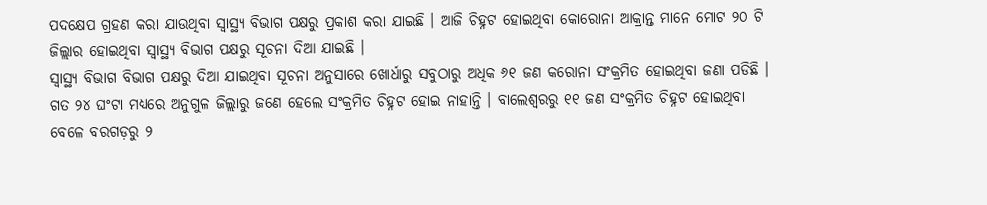ପଦକ୍ଷେପ ଗ୍ରହଣ କରା ଯାଉଥିବା ସ୍ୱାସ୍ଥ୍ୟ ବିଭାଗ ପକ୍ଷରୁ ପ୍ରକାଶ କରା ଯାଇଛି । ଆଜି ଚିହ୍ନଟ ହୋଇଥିବା କୋରୋନା ଆକ୍ରାନ୍ତ ମାନେ ମୋଟ ୨୦ ଟି ଜିଲ୍ଲାର ହୋଇଥିବା ସ୍ୱାସ୍ଥ୍ୟ ବିଭାଗ ପକ୍ଷରୁ ସୂଚନା ଦିଆ ଯାଇଛି ।
ସ୍ୱାସ୍ଥ୍ୟ ବିଭାଗ ବିଭାଗ ପକ୍ଷରୁ ଦିଆ ଯାଇଥିବା ସୂଚନା ଅନୁସାରେ ଖୋର୍ଧାରୁ ସବୁଠାରୁ ଅଧିକ ୬୧ ଜଣ କରୋନା ସଂକ୍ରମିତ ହୋଇଥିବା ଜଣା ପଡିଛି ।
ଗତ ୨୪ ଘଂଟା ମଧ୍ୟରେ ଅନୁଗୁଳ ଜିଲ୍ଲାରୁ ଜଣେ ହେଲେ ସଂକ୍ରମିତ ଚିହ୍ନଟ ହୋଇ ନାହାନ୍ତି । ବାଲେଶ୍ୱରରୁ ୧୧ ଜଣ ସଂକ୍ରମିତ ଚିହ୍ନଟ ହୋଇଥିବା ବେଳେ ବରଗଡ଼ରୁ ୨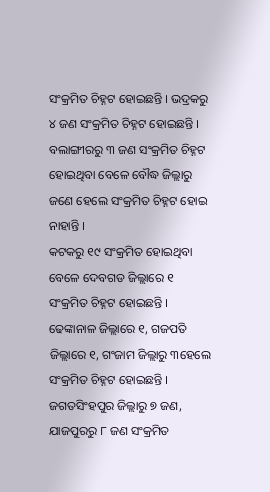ସଂକ୍ରମିତ ଚିହ୍ନଟ ହୋଇଛନ୍ତି । ଭଦ୍ରକରୁ ୪ ଜଣ ସଂକ୍ରମିତ ଚିହ୍ନଟ ହୋଇଛନ୍ତି । ବଲାଙ୍ଗୀରରୁ ୩ ଜଣ ସଂକ୍ରମିତ ଚିହ୍ନଟ ହୋଇଥିବା ବେଳେ ବୌଦ୍ଧ ଜିଲ୍ଲାରୁ ଜଣେ ହେଲେ ସଂକ୍ରମିତ ଚିହ୍ନଟ ହୋଇ ନାହାନ୍ତି ।
କଟକରୁ ୧୯ ସଂକ୍ରମିତ ହୋଇଥିବା ବେଳେ ଦେବଗଡ ଜିଲ୍ଲାରେ ୧ ସଂକ୍ରମିତ ଚିହ୍ନଟ ହୋଇଛନ୍ତି । ଢେଙ୍କାନାଳ ଜିଲ୍ଲାରେ ୧, ଗଜପତି ଜିଲ୍ଲାରେ ୧, ଗଂଜାମ ଜିଲ୍ଲାରୁ ୩ହେଲେ ସଂକ୍ରମିତ ଚିହ୍ନଟ ହୋଇଛନ୍ତି । ଜଗତସିଂହପୁର ଜିଲ୍ଲାରୁ ୭ ଜଣ, ଯାଜପୁରରୁ ୮ ଜଣ ସଂକ୍ରମିତ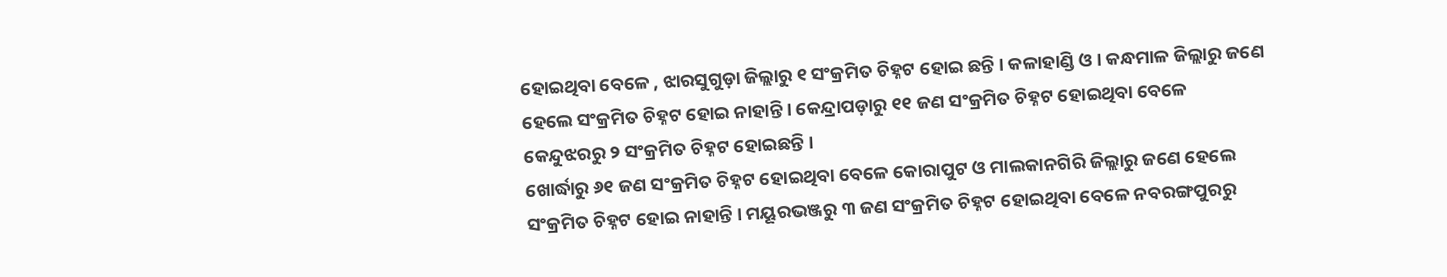ହୋଇଥିବା ବେଳେ , ଝାରସୁଗୁଡ଼ା ଜିଲ୍ଲାରୁ ୧ ସଂକ୍ରମିତ ଚିହ୍ନଟ ହୋଇ ଛନ୍ତି । କଳାହାଣ୍ଡି ଓ । କନ୍ଧମାଳ ଜିଲ୍ଲାରୁ ଜଣେ ହେଲେ ସଂକ୍ରମିତ ଚିହ୍ନଟ ହୋଇ ନାହାନ୍ତି । କେନ୍ଦ୍ରାପଡ଼ାରୁ ୧୧ ଜଣ ସଂକ୍ରମିତ ଚିହ୍ନଟ ହୋଇଥିବା ବେଳେ କେନ୍ଦୁଝରରୁ ୨ ସଂକ୍ରମିତ ଚିହ୍ନଟ ହୋଇଛନ୍ତି ।
ଖୋର୍ଦ୍ଧାରୁ ୬୧ ଜଣ ସଂକ୍ରମିତ ଚିହ୍ନଟ ହୋଇଥିବା ବେଳେ କୋରାପୁଟ ଓ ମାଲକାନଗିରି ଜିଲ୍ଲାରୁ ଜଣେ ହେଲେ ସଂକ୍ରମିତ ଚିହ୍ନଟ ହୋଇ ନାହାନ୍ତି । ମୟୂରଭଞ୍ଜରୁ ୩ ଜଣ ସଂକ୍ରମିତ ଚିହ୍ନଟ ହୋଇଥିବା ବେଳେ ନବରଙ୍ଗପୁରରୁ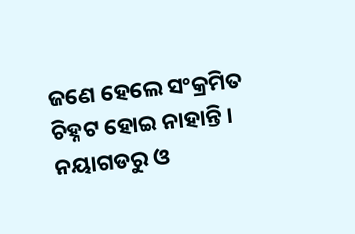ଜଣେ ହେଲେ ସଂକ୍ରମିତ ଚିହ୍ନଟ ହୋଇ ନାହାନ୍ତି । ନୟାଗଡରୁ ଓ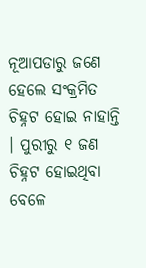ନୂଆପଡାରୁ ଜଣେ ହେଲେ ସଂକ୍ରମିତ ଚିହ୍ନଟ ହୋଇ ନାହାନ୍ତି । ପୁରୀରୁ ୧ ଜଣ ଚିହ୍ନଟ ହୋଇଥିବା ବେଳେ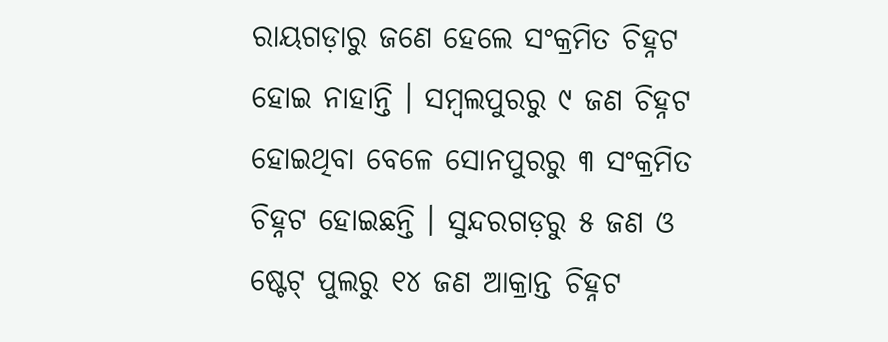ରାୟଗଡ଼ାରୁ ଜଣେ ହେଲେ ସଂକ୍ରମିତ ଚିହ୍ନଟ ହୋଇ ନାହାନ୍ତି । ସମ୍ବଲପୁରରୁ ୯ ଜଣ ଚିହ୍ନଟ ହୋଇଥିବା ବେଳେ ସୋନପୁରରୁ ୩ ସଂକ୍ରମିତ ଚିହ୍ନଟ ହୋଇଛନ୍ତି । ସୁନ୍ଦରଗଡ଼ରୁ ୫ ଜଣ ଓ ଷ୍ଟେଟ୍ ପୁଲରୁ ୧୪ ଜଣ ଆକ୍ରାନ୍ତ ଚିହ୍ନଟ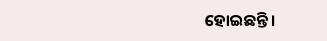ହୋଇଛନ୍ତି ।